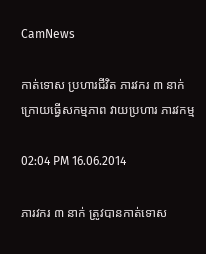CamNews

កាត់ទោស ប្រហារជីវិត ភារវករ ៣ នាក់ ក្រោយធ្វើសកម្មភាព វាយប្រហារ ភារវកម្ម

02:04 PM 16.06.2014

ភារវករ ៣ នាក់ ត្រូវបានកាត់ទោស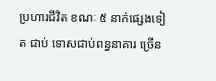ប្រហារជីវិត ខណៈ ៥ នាក់ផ្សេងទៀត ជាប់ ទោសជាប់ពន្ធនាគារ ច្រើន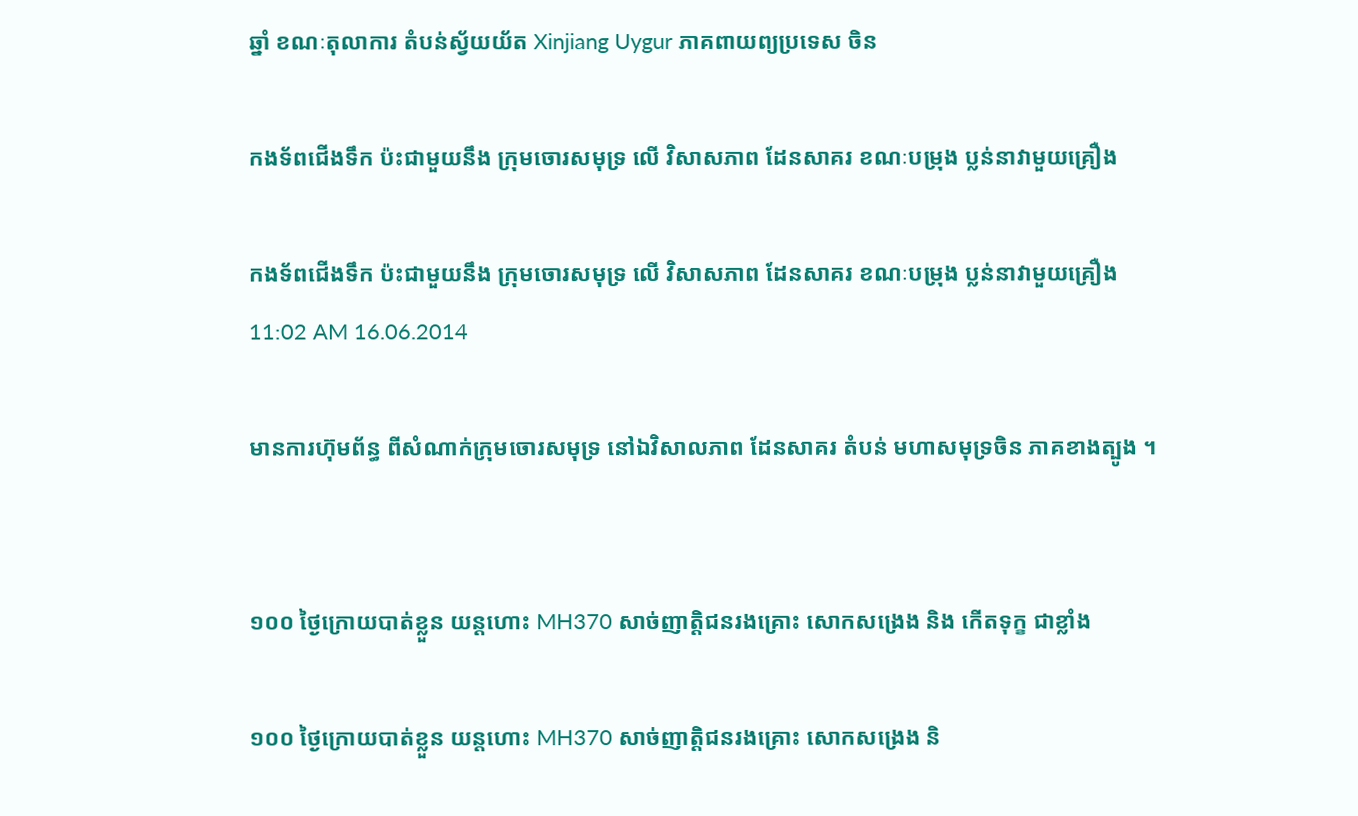ឆ្នាំ ខណៈតុលាការ តំបន់ស្វ័យយ័ត Xinjiang Uygur ភាគពាយព្យប្រទេស ចិន

កងទ័ពជើងទឹក ប៉ះជាមួយនឹង ក្រុមចោរសមុទ្រ លើ វិសាសភាព ដែនសាគរ ខណៈបម្រុង ប្លន់នាវាមួយគ្រឿង

កងទ័ពជើងទឹក ប៉ះជាមួយនឹង ក្រុមចោរសមុទ្រ លើ វិសាសភាព ដែនសាគរ ខណៈបម្រុង ប្លន់នាវាមួយគ្រឿង
11:02 AM 16.06.2014

មានការហ៊ុមព័ន្ធ ពីសំណាក់ក្រុមចោរសមុទ្រ នៅឯវិសាលភាព ដែនសាគរ តំបន់ មហាសមុទ្រចិន ភាគខាងត្បូង ។


១០០ ថ្ងៃក្រោយបាត់ខ្លួន យន្តហោះ MH370 សាច់ញាត្តិជនរងគ្រោះ សោកសង្រេង និង កើតទុក្ខ ជាខ្លាំង

១០០ ថ្ងៃក្រោយបាត់ខ្លួន យន្តហោះ MH370 សាច់ញាត្តិជនរងគ្រោះ សោកសង្រេង និ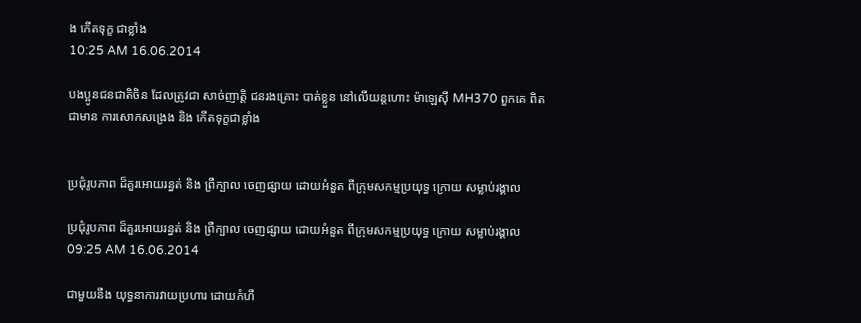ង កើតទុក្ខ ជាខ្លាំង
10:25 AM 16.06.2014

បងប្អូនជនជាតិចិន ដែលត្រូវជា សាច់ញាត្តិ ជនរងគ្រោះ បាត់ខ្លួន នៅលើយន្តហោះ ម៉ាឡេស៊ី MH370 ពួកគេ ពិតជាមាន ការសោកសង្រេង និង កើតទុក្ខជាខ្លាំង


ប្រជុំរូបភាព ដ៏គួរអោយរន្ធត់ និង ព្រឺក្បាល ចេញផ្សាយ ដោយអំនួត ពីក្រុមសកម្មប្រយុទ្ធ ក្រោយ សម្លាប់រង្គាល

ប្រជុំរូបភាព ដ៏គួរអោយរន្ធត់ និង ព្រឺក្បាល ចេញផ្សាយ ដោយអំនួត ពីក្រុមសកម្មប្រយុទ្ធ ក្រោយ សម្លាប់រង្គាល
09:25 AM 16.06.2014

ជាមួយនឹង យុទ្ធនាការវាយប្រហារ ដោយកំហឹ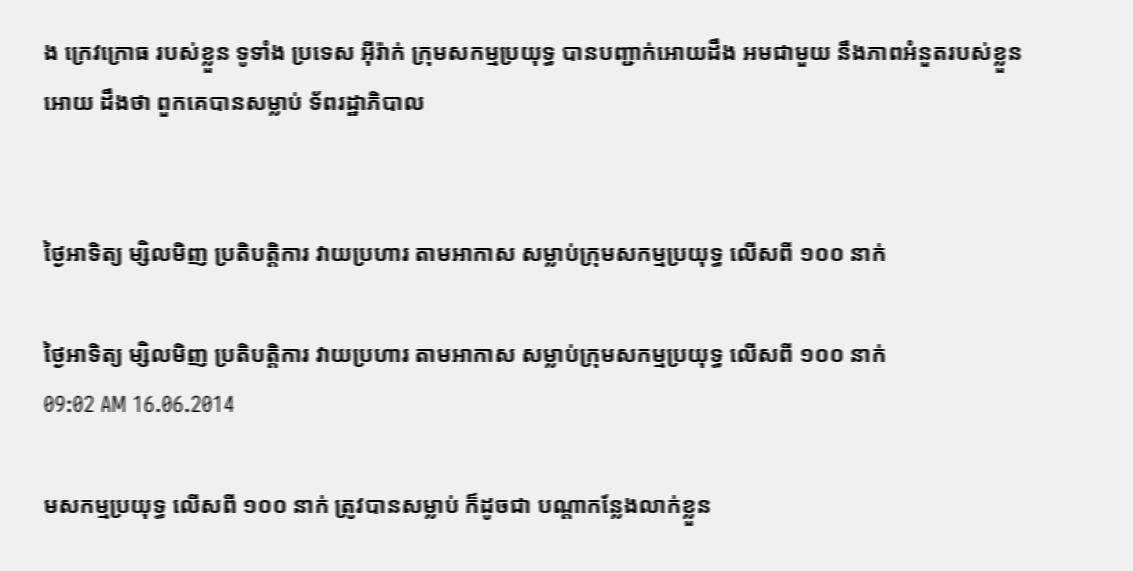ង ក្រេវក្រោធ របស់ខ្លួន ទូទាំង ប្រទេស អ៊ីរ៉ាក់ ក្រុមសកម្មប្រយុទ្ធ បានបញ្ជាក់អោយដឹង អមជាមួយ នឹងភាពអំនួតរបស់ខ្លួនអោយ ដឹងថា ពួកគេបានសម្លាប់ ទ័ពរដ្ឋាភិបាល


ថ្ងៃអាទិត្យ ម្សិលមិញ ប្រតិបត្តិការ វាយប្រហារ តាមអាកាស សម្លាប់ក្រុមសកម្មប្រយុទ្ធ លើសពី ១០០ នាក់

ថ្ងៃអាទិត្យ ម្សិលមិញ ប្រតិបត្តិការ វាយប្រហារ តាមអាកាស សម្លាប់ក្រុមសកម្មប្រយុទ្ធ លើសពី ១០០ នាក់
09:02 AM 16.06.2014

មសកម្មប្រយុទ្ធ លើសពី ១០០ នាក់ ត្រូវបានសម្លាប់ ក៏ដូចជា បណ្តាកន្លែងលាក់ខ្លួន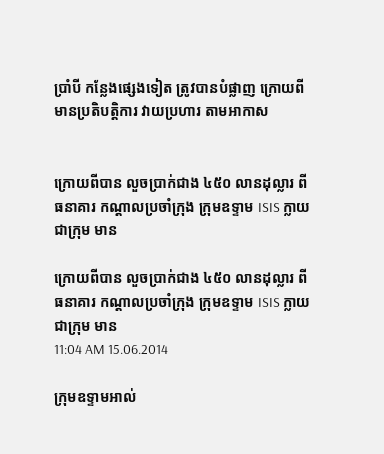ប្រាំបី កន្លែងផ្សេងទៀត ត្រូវបានបំផ្លាញ ក្រោយពីមានប្រតិបត្តិការ វាយប្រហារ តាមអាកាស


ក្រោយពីបាន លួចប្រាក់ជាង ៤៥០ លានដុល្លារ ពីធនាគារ កណ្តាលប្រចាំក្រុង ក្រុមឧទ្ទាម ISIS ក្លាយជាក្រុម មាន

ក្រោយពីបាន លួចប្រាក់ជាង ៤៥០ លានដុល្លារ ពីធនាគារ កណ្តាលប្រចាំក្រុង ក្រុមឧទ្ទាម ISIS ក្លាយជាក្រុម មាន
11:04 AM 15.06.2014

ក្រុមឧទ្ទាមអាល់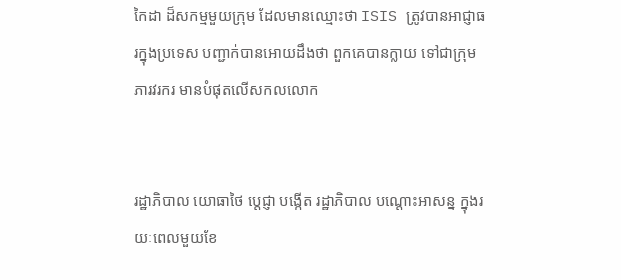កៃដា ដ៏សកម្មមួយក្រុម ដែលមានឈ្មោះថា ISIS ត្រូវបានអាជ្ញាធរក្នុងប្រទេស បញ្ជាក់បានអោយដឹងថា ពួកគេបានក្លាយ ទៅជាក្រុមភារវរករ មានបំផុតលើសកលលោក


រដ្ឋាភិបាល យោធាថៃ ប្តេជ្ញា បង្កើត រដ្ឋាភិបាល បណ្តោះអាសន្ន ក្នុងរយៈពេលមួយខែ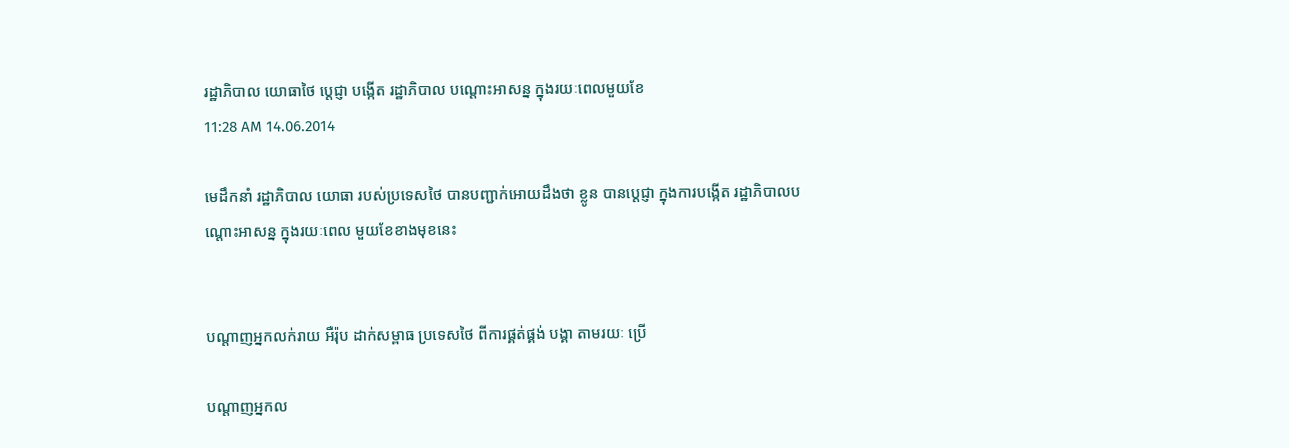រដ្ឋាភិបាល យោធាថៃ ប្តេជ្ញា បង្កើត រដ្ឋាភិបាល បណ្តោះអាសន្ន ក្នុងរយៈពេលមួយខែ
11:28 AM 14.06.2014

មេដឹកនាំ រដ្ឋាភិបាល យោធា របស់ប្រទេសថៃ បានបញ្ជាក់អោយដឹងថា ខ្លូន បានប្តេជ្ញា ក្នុងការបង្កើត រដ្ឋាភិបាលបណ្តោះអាសន្ន ក្នុងរយៈពេល មួយខែខាងមុខនេះ


បណ្តាញអ្នកលក់រាយ អឺរ៉ុប ដាក់សម្ពាធ ប្រទេសថៃ ពីការផ្គត់ផ្គង់ បង្គា តាមរយៈ ប្រើ

បណ្តាញអ្នកល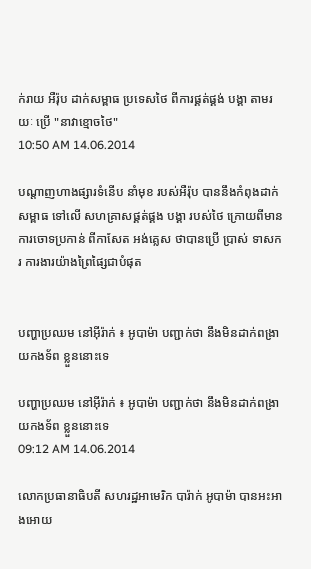ក់រាយ អឺរ៉ុប ដាក់សម្ពាធ ប្រទេសថៃ ពីការផ្គត់ផ្គង់ បង្គា តាមរយៈ ប្រើ "នាវាខ្មោចថៃ"
10:50 AM 14.06.2014

បណ្តាញហាងផ្សារទំនើប នាំមុខ របស់អឺរ៉ុប បាននឹងកំពុងដាក់សម្ពាធ ទៅលើ សហគ្រាសផ្គត់ផ្គង បង្គា របស់ថៃ ក្រោយពីមានការចោទប្រកាន់ ពីកាសែត អង់គ្លេស ថាបានប្រើ ប្រាស់ ទាសករ ការងារយ៉ាងព្រៃផ្សៃជាបំផុត


បញ្ហាប្រឈម នៅអ៊ីរ៉ាក់ ៖ អូបាម៉ា បញ្ជាក់ថា នឹងមិនដាក់ពង្រាយកងទ័ព ខ្លួននោះទេ

បញ្ហាប្រឈម នៅអ៊ីរ៉ាក់ ៖ អូបាម៉ា បញ្ជាក់ថា នឹងមិនដាក់ពង្រាយកងទ័ព ខ្លួននោះទេ
09:12 AM 14.06.2014

លោកប្រធានាធិបតី សហរដ្ឋអាមេរិក បារ៉ាក់ អូបាម៉ា បានអះអាងអោយ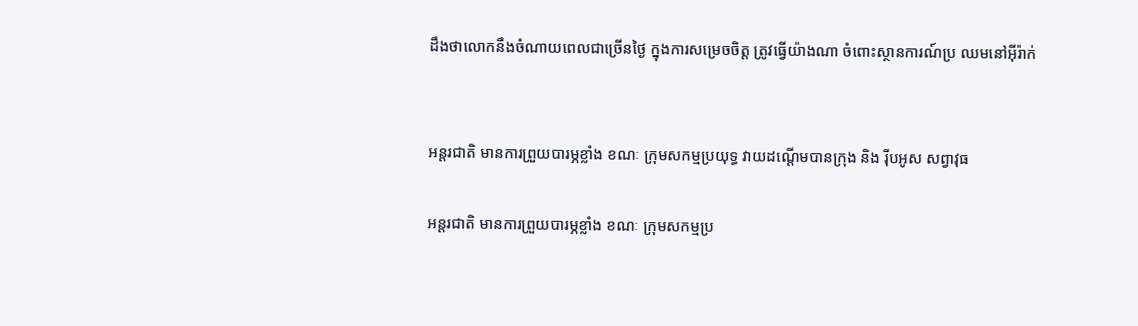ដឹងថាលោកនឹងចំណាយពេលជាច្រើនថ្ងៃ ក្នុងការសម្រេចចិត្ត ត្រូវធ្វើយ៉ាងណា ចំពោះស្ថានការណ៍ប្រ ឈមនៅអ៊ីរ៉ាក់


អន្តរជាតិ មានការព្រួយបារម្ភខ្លាំង ខណៈ ក្រុមសកម្មប្រយុទ្ធ វាយដណ្តើមបានក្រុង និង រ៉ីបអូស សព្វាវុធ

អន្តរជាតិ មានការព្រួយបារម្ភខ្លាំង ខណៈ ក្រុមសកម្មប្រ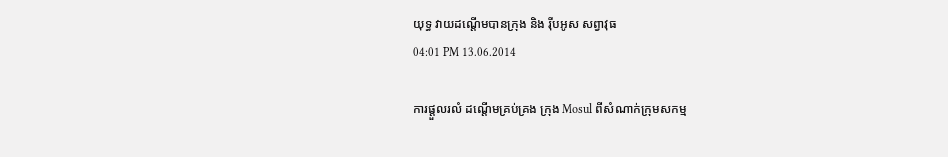យុទ្ធ វាយដណ្តើមបានក្រុង និង រ៉ីបអូស សព្វាវុធ
04:01 PM 13.06.2014

ការផ្តួលរលំ ដណ្តើមគ្រប់គ្រង ក្រុង Mosul ពីសំណាក់ក្រុមសកម្ម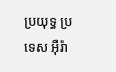ប្រយុទ្ធ ប្រ ទេស អ៊ឺរ៉ា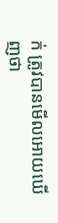ក់ ត្រូវបានមើលអោយឃើញថា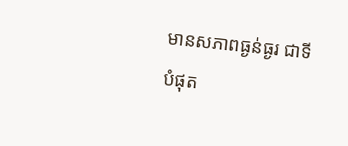មានសភាពធ្ងន់ធ្ងរ ជាទីបំផុត